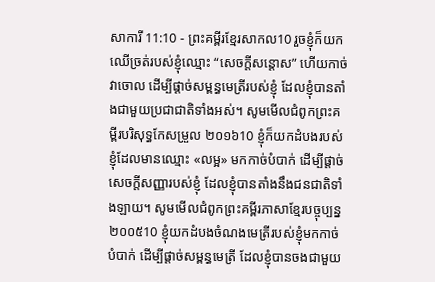សាការី 11:10 - ព្រះគម្ពីរខ្មែរសាកល10 រួចខ្ញុំក៏យកឈើច្រត់របស់ខ្ញុំឈ្មោះ “សេចក្ដីសន្ដោស” ហើយកាច់វាចោល ដើម្បីផ្ដាច់សម្ពន្ធមេត្រីរបស់ខ្ញុំ ដែលខ្ញុំបានតាំងជាមួយប្រជាជាតិទាំងអស់។ សូមមើលជំពូកព្រះគម្ពីរបរិសុទ្ធកែសម្រួល ២០១៦10 ខ្ញុំក៏យកដំបងរបស់ខ្ញុំដែលមានឈ្មោះ «លម្អ» មកកាច់បំបាក់ ដើម្បីផ្តាច់សេចក្ដីសញ្ញារបស់ខ្ញុំ ដែលខ្ញុំបានតាំងនឹងជនជាតិទាំងឡាយ។ សូមមើលជំពូកព្រះគម្ពីរភាសាខ្មែរបច្ចុប្បន្ន ២០០៥10 ខ្ញុំយកដំបងចំណងមេត្រីរបស់ខ្ញុំមកកាច់បំបាក់ ដើម្បីផ្ដាច់សម្ពន្ធមេត្រី ដែលខ្ញុំបានចងជាមួយ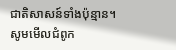ជាតិសាសន៍ទាំងប៉ុន្មាន។ សូមមើលជំពូក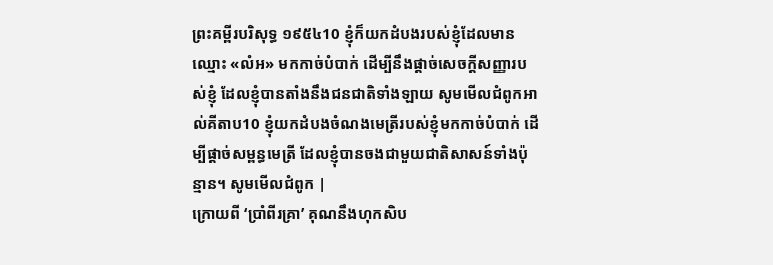ព្រះគម្ពីរបរិសុទ្ធ ១៩៥៤10 ខ្ញុំក៏យកដំបងរបស់ខ្ញុំដែលមានឈ្មោះ «លំអ» មកកាច់បំបាក់ ដើម្បីនឹងផ្តាច់សេចក្ដីសញ្ញារបស់ខ្ញុំ ដែលខ្ញុំបានតាំងនឹងជនជាតិទាំងឡាយ សូមមើលជំពូកអាល់គីតាប10 ខ្ញុំយកដំបងចំណងមេត្រីរបស់ខ្ញុំមកកាច់បំបាក់ ដើម្បីផ្ដាច់សម្ពន្ធមេត្រី ដែលខ្ញុំបានចងជាមួយជាតិសាសន៍ទាំងប៉ុន្មាន។ សូមមើលជំពូក |
ក្រោយពី ‘ប្រាំពីរគ្រា’ គុណនឹងហុកសិប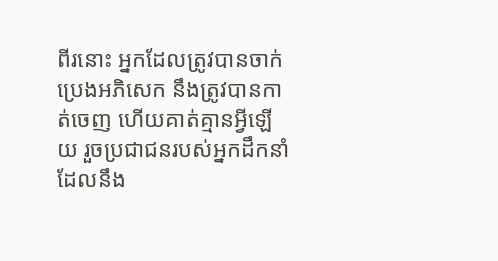ពីរនោះ អ្នកដែលត្រូវបានចាក់ប្រេងអភិសេក នឹងត្រូវបានកាត់ចេញ ហើយគាត់គ្មានអ្វីឡើយ រួចប្រជាជនរបស់អ្នកដឹកនាំដែលនឹង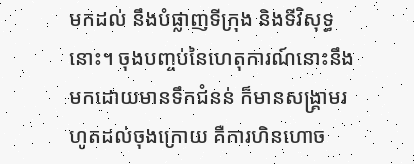មកដល់ នឹងបំផ្លាញទីក្រុង និងទីវិសុទ្ធនោះ។ ចុងបញ្ចប់នៃហេតុការណ៍នោះនឹងមកដោយមានទឹកជំនន់ ក៏មានសង្គ្រាមរហូតដល់ចុងក្រោយ គឺការហិនហោច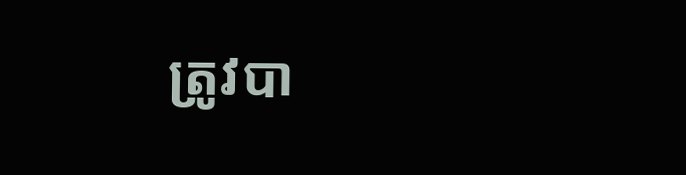ត្រូវបា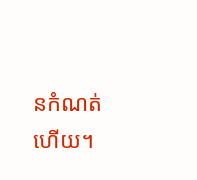នកំណត់ហើយ។